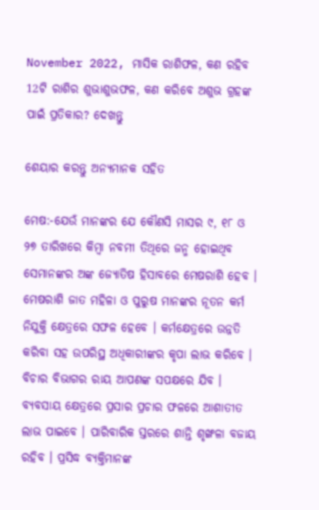November 2022, ମାସିକ ରାଶିଫଳ, କଣ ରହିବ 12ଟି ରାଶିର ଶୁଭାଶୁଭଫଳ, କଣ କରିବେ ଅଶୁଭ ଗ୍ରହଙ୍କ ପାଇଁ ପ୍ରତିକାର? ଦେଖନ୍ତୁ

ଶେୟାର କରନ୍ତୁ ଅନ୍ୟମାନକ ସହିତ

ମେଷ:-ଯେଉଁ ମାନଙ୍କର ଯେ କୌଣସି ମାସର ୯, ୧୮ ଓ ୨୭ ତାରିଖରେ କିମ୍ବା ନବମୀ ତିଥିରେ ଜନ୍ମ ହୋଇଥିବ ସେମାନଙ୍କର ଅଙ୍କ ଜ୍ୟୋତିଷ ହିସାବରେ ମେଷରାଶି ହେବ । ମେଷରାଶି ଜାତ ମହିଳା ଓ ପୁରୁଷ ମାନଙ୍କର ନୂତନ କର୍ମ ନିଯୁକ୍ତି କ୍ଷେତ୍ରରେ ସଫଳ ହେବେ । କର୍ମକ୍ଷେତ୍ରରେ ଉନ୍ନତି କରିବା ସହ ଉପରିସ୍ଥ ଅଧିକାରୀଙ୍କର କୃପା ଲାଭ କରିବେ । ବିଚାର ବିଭାଗର ରାୟ ଆପଣଙ୍କ ସପକ୍ଷରେ ଯିବ । ବ୍ୟବସାୟ କ୍ଷେତ୍ରରେ ପ୍ରସାର ପ୍ରଚାର ଫଳରେ ଆଶାତୀତ ଲାଭ ପାଇବେ । ପାରିବାରିକ ସ୍ତରରେ ଶାନ୍ତି ଶୃଙ୍ଖଳା ବଜାୟ ରହିବ । ପ୍ରସିଦ୍ଧ ବ୍ୟକ୍ତିମାନଙ୍କ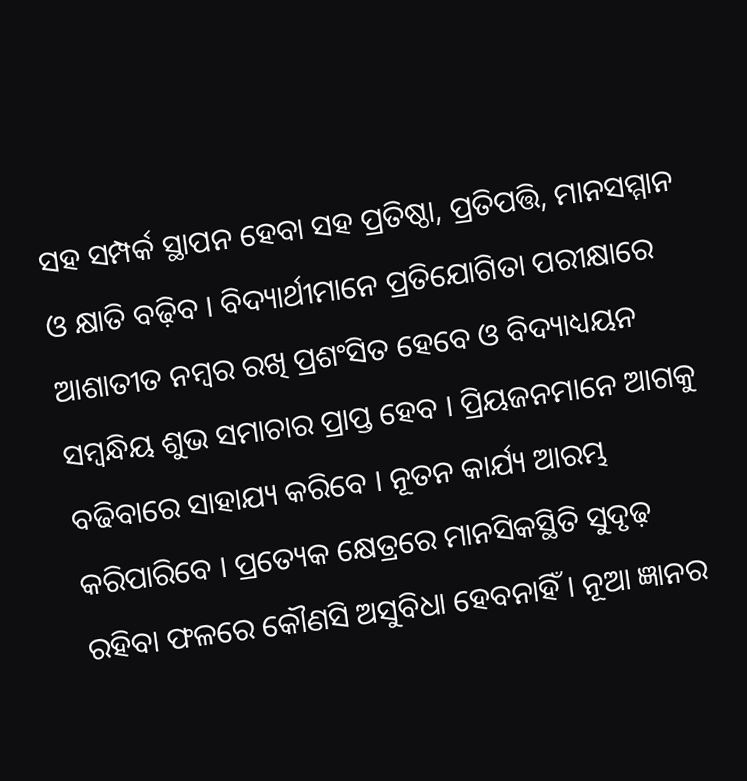ସହ ସମ୍ପର୍କ ସ୍ଥାପନ ହେବା ସହ ପ୍ରତିଷ୍ଠା, ପ୍ରତିପତ୍ତି, ମାନସମ୍ମାନ ଓ କ୍ଷାତି ବଢ଼ିବ । ବିଦ୍ୟାର୍ଥୀମାନେ ପ୍ରତିଯୋଗିତା ପରୀକ୍ଷାରେ ଆଶାତୀତ ନମ୍ବର ରଖି ପ୍ରଶଂସିତ ହେବେ ଓ ବିଦ୍ୟାଧ୍ୟୟନ ସମ୍ବନ୍ଧିୟ ଶୁଭ ସମାଚାର ପ୍ରାପ୍ତ ହେବ । ପ୍ରିୟଜନମାନେ ଆଗକୁ ବଢିବାରେ ସାହାଯ୍ୟ କରିବେ । ନୂତନ କାର୍ଯ୍ୟ ଆରମ୍ଭ କରିପାରିବେ । ପ୍ରତ୍ୟେକ କ୍ଷେତ୍ରରେ ମାନସିକସ୍ଥିତି ସୁଦୃଢ଼ ରହିବା ଫଳରେ କୌଣସି ଅସୁବିଧା ହେବନାହିଁ । ନୂଆ ଜ୍ଞାନର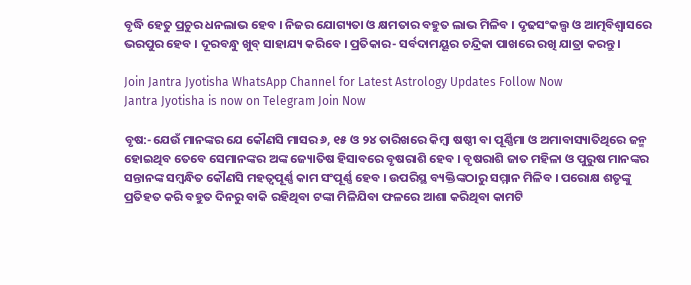ବୃଦ୍ଧି ହେତୁ ପ୍ରଚୁର ଧନଲାଭ ହେବ । ନିଜର ଯୋଗ୍ୟତା ଓ କ୍ଷମତାର ବହୁତ ଲାଭ ମିଳିବ । ଦୃଢସଂକଲ୍ପ ଓ ଆତ୍ମବିଶ୍ଵାସରେ ଭରପୁର ହେବ । ଦୂରବନ୍ଧୁ ଖୁବ୍ ସାହାଯ୍ୟ କରିବେ । ପ୍ରତିକାର- ସର୍ବଦାମୟୂର ଚନ୍ଦ୍ରିକା ପାଖରେ ରଖି ଯାତ୍ରା କରନ୍ତୁ ।

Join Jantra Jyotisha WhatsApp Channel for Latest Astrology Updates Follow Now
Jantra Jyotisha is now on Telegram Join Now

ବୃଷ:-ଯେଉଁ ମାନଙ୍କର ଯେ କୌଣସି ମାସର ୬, ୧୫ ଓ ୨୪ ତାରିଖରେ କିମ୍ବା ଷଷ୍ଠୀ ବା ପୂର୍ଣ୍ଣିମା ଓ ଅମାବାସ୍ୟାତିଥିରେ ଜନ୍ମ ହୋଇଥିବ ତେବେ ସେମାନଙ୍କର ଅଙ୍କ ଜ୍ୟୋତିଷ ହିସାବରେ ବୃଷରାଶି ହେବ । ବୃଷରାଶି ଜାତ ମହିଳା ଓ ପୁରୁଷ ମାନଙ୍କର ସନ୍ତାନଙ୍କ ସମ୍ବନ୍ଧିତ କୌଣସି ମହତ୍ଵପୂର୍ଣ୍ଣ କାମ ସଂପୂର୍ଣ୍ଣ ହେବ । ଉପରିସ୍ଥ ବ୍ୟକ୍ତିଙ୍କଠାରୁ ସମ୍ମାନ ମିଳିବ । ପରୋକ୍ଷ ଶତୃଙ୍କୁ ପ୍ରତିହତ କରି ବହୁତ ଦିନରୁ ବାକି ରହିଥିବା ଟଙ୍କା ମିଳିଯିବା ଫଳରେ ଆଶା କରିଥିବା କାମଟି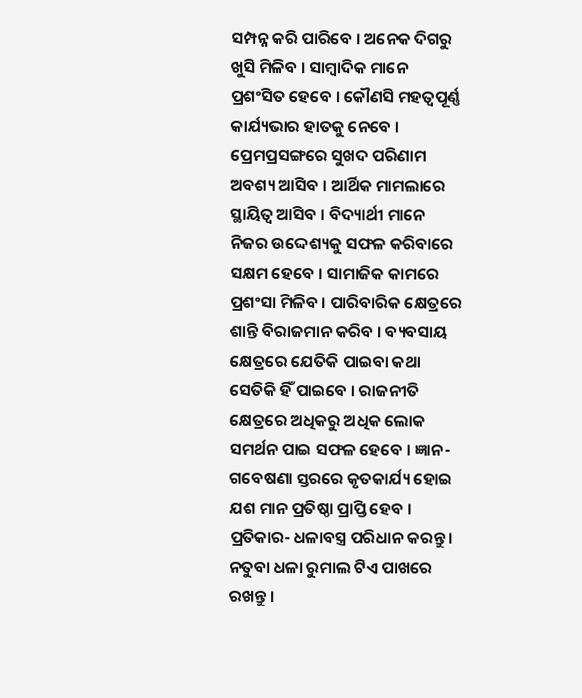ସମ୍ପନ୍ନ କରି ପାରିବେ । ଅନେକ ଦିଗରୁ ଖୁସି ମିଳିବ । ସାମ୍ବାଦିକ ମାନେ ପ୍ରଶଂସିତ ହେବେ । କୌଣସି ମହତ୍ଵପୂର୍ଣ୍ଣ କାର୍ଯ୍ୟଭାର ହାତକୁ ନେବେ । ପ୍ରେମପ୍ରସଙ୍ଗରେ ସୁଖଦ ପରିଣାମ ଅବଶ୍ୟ ଆସିବ । ଆର୍ଥିକ ମାମଲାରେ ସ୍ଥାୟିତ୍ଵ ଆସିବ । ବିଦ୍ୟାର୍ଥୀ ମାନେ ନିଜର ଉଦ୍ଦେଶ୍ୟକୁ ସଫଳ କରିବାରେ ସକ୍ଷମ ହେବେ । ସାମାଜିକ କାମରେ ପ୍ରଶଂସା ମିଳିବ । ପାରିବାରିକ କ୍ଷେତ୍ରରେ ଶାନ୍ତି ବିରାଜମାନ କରିବ । ବ୍ୟବସାୟ କ୍ଷେତ୍ରରେ ଯେତିକି ପାଇବା କଥା ସେତିକି ହିଁ ପାଇବେ । ରାଜନୀତି କ୍ଷେତ୍ରରେ ଅଧିକରୁ ଅଧିକ ଲୋକ ସମର୍ଥନ ପାଇ ସଫଳ ହେବେ । ଜ୍ଞାନ-ଗବେଷଣା ସ୍ତରରେ କୃତକାର୍ଯ୍ୟ ହୋଇ ଯଶ ମାନ ପ୍ରତିଷ୍ଠା ପ୍ରାପ୍ତି ହେବ । ପ୍ରତିକାର- ଧଳାବସ୍ତ୍ର ପରିଧାନ କରନ୍ତୁ । ନତୁବା ଧଳା ରୁମାଲ ଟିଏ ପାଖରେ ରଖନ୍ତୁ ।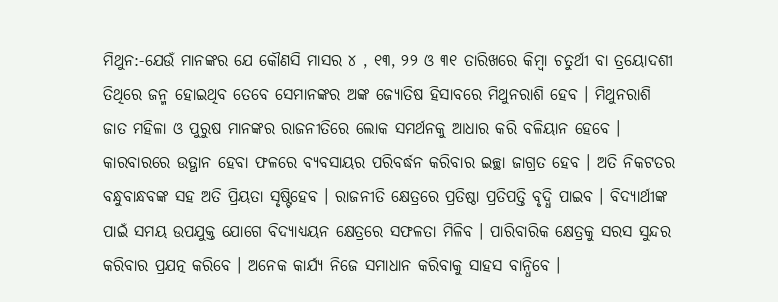ମିଥୁନ:-ଯେଉଁ ମାନଙ୍କର ଯେ କୌଣସି ମାସର ୪ , ୧୩, ୨୨ ଓ ୩୧ ତାରିଖରେ କିମ୍ବା ଚତୁର୍ଥୀ ବା ତ୍ରୟୋଦଶୀ ତିଥିରେ ଜନ୍ମ ହୋଇଥିବ ତେବେ ସେମାନଙ୍କର ଅଙ୍କ ଜ୍ୟୋତିଷ ହିସାବରେ ମିଥୁନରାଶି ହେବ । ମିଥୁନରାଶି ଜାତ ମହିଳା ଓ ପୁରୁଷ ମାନଙ୍କର ରାଜନୀତିରେ ଲୋକ ସମର୍ଥନକୁ ଆଧାର କରି ବଳିୟାନ ହେବେ । କାରବାରରେ ଉତ୍ଥାନ ହେବା ଫଳରେ ବ୍ୟବସାୟର ପରିବର୍ଦ୍ଧନ କରିବାର ଇଚ୍ଛା ଜାଗ୍ରତ ହେବ । ଅତି ନିକଟତର ବନ୍ଧୁବାନ୍ଧବଙ୍କ ସହ ଅତି ପ୍ରିୟତା ସୃଷ୍ଟିହେବ । ରାଜନୀତି କ୍ଷେତ୍ରରେ ପ୍ରତିଷ୍ଠା ପ୍ରତିପତ୍ତି ବୃଦ୍ଧି ପାଇବ । ବିଦ୍ୟାର୍ଥୀଙ୍କ ପାଇଁ ସମୟ ଉପଯୁକ୍ତ ଯୋଗେ ବିଦ୍ୟାଧ୍ୟୟନ କ୍ଷେତ୍ରରେ ସଫଳତା ମିଳିବ । ପାରିବାରିକ କ୍ଷେତ୍ରକୁ ସରସ ସୁନ୍ଦର କରିବାର ପ୍ରଯତ୍ନ କରିବେ । ଅନେକ କାର୍ଯ୍ୟ ନିଜେ ସମାଧାନ କରିବାକୁ ସାହସ ବାନ୍ଧିବେ ।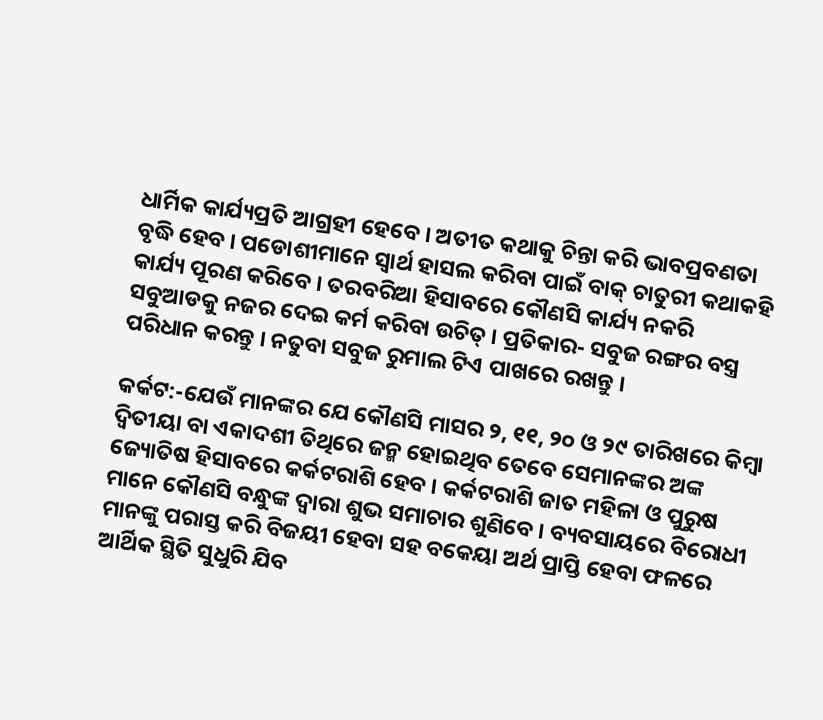ଧାର୍ମିକ କାର୍ଯ୍ୟପ୍ରତି ଆଗ୍ରହୀ ହେବେ । ଅତୀତ କଥାକୁ ଚିନ୍ତା କରି ଭାବପ୍ରବଣତା ବୃଦ୍ଧି ହେବ । ପଡୋଶୀମାନେ ସ୍ଵାର୍ଥ ହାସଲ କରିବା ପାଇଁ ବାକ୍ ଚାତୁରୀ କଥାକହି କାର୍ଯ୍ୟ ପୂରଣ କରିବେ । ତରବରିଆ ହିସାବରେ କୌଣସି କାର୍ଯ୍ୟ ନକରି ସବୁଆଡକୁ ନଜର ଦେଇ କର୍ମ କରିବା ଉଚିତ୍ । ପ୍ରତିକାର- ସବୁଜ ରଙ୍ଗର ବସ୍ତ୍ର ପରିଧାନ କରନ୍ତୁ । ନତୁବା ସବୁଜ ରୁମାଲ ଟିଏ ପାଖରେ ରଖନ୍ତୁ ।

କର୍କଟ:-ଯେଉଁ ମାନଙ୍କର ଯେ କୌଣସି ମାସର ୨, ୧୧, ୨୦ ଓ ୨୯ ତାରିଖରେ କିମ୍ବା ଦ୍ଵିତୀୟା ବା ଏକାଦଶୀ ତିଥିରେ ଜନ୍ମ ହୋଇଥିବ ତେବେ ସେମାନଙ୍କର ଅଙ୍କ ଜ୍ୟୋତିଷ ହିସାବରେ କର୍କଟରାଶି ହେବ । କର୍କଟରାଶି ଜାତ ମହିଳା ଓ ପୁରୁଷ ମାନେ କୌଣସି ବନ୍ଧୁଙ୍କ ଦ୍ଵାରା ଶୁଭ ସମାଚାର ଶୁଣିବେ । ବ୍ୟବସାୟରେ ବିରୋଧୀ ମାନଙ୍କୁ ପରାସ୍ତ କରି ବିଜୟୀ ହେବା ସହ ବକେୟା ଅର୍ଥ ପ୍ରାପ୍ତି ହେବା ଫଳରେ ଆର୍ଥିକ ସ୍ଥିତି ସୁଧୁରି ଯିବ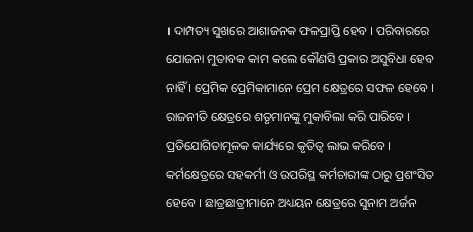। ଦାମ୍ପତ୍ୟ ସୁଖରେ ଆଶାଜନକ ଫଳପ୍ରାପ୍ତି ହେବ । ପରିବାରରେ ଯୋଜନା ମୁତାବକ କାମ କଲେ କୌଣସି ପ୍ରକାର ଅସୁବିଧା ହେବ ନାହିଁ । ପ୍ରେମିକ ପ୍ରେମିକାମାନେ ପ୍ରେମ କ୍ଷେତ୍ରରେ ସଫଳ ହେବେ । ରାଜନୀତି କ୍ଷେତ୍ରରେ ଶତୃମାନଙ୍କୁ ମୁକାବିଲା କରି ପାରିବେ । ପ୍ରତିଯୋଗିତାମୂଳକ କାର୍ଯ୍ୟରେ କୃତିତ୍ଵ ଲାଭ କରିବେ । କର୍ମକ୍ଷେତ୍ରରେ ସହକର୍ମୀ ଓ ଉପରିସ୍ଥ କର୍ମଚାରୀଙ୍କ ଠାରୁ ପ୍ରଶଂସିତ ହେବେ । ଛାତ୍ରଛାତ୍ରୀମାନେ ଅଧ୍ୟୟନ କ୍ଷେତ୍ରରେ ସୁନାମ ଅର୍ଜନ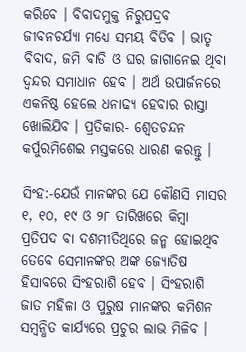କରିବେ । ବିବାଦମୁକ୍ତ ନିରୁପଦ୍ରବ ଜୀବନଚର୍ଯ୍ୟା ମଧ୍ୟେ ସମୟ ବିତିବ । ଭାତୃ ବିବାଦ, ଜମି ବାଡି ଓ ଘର ଜାଗାନେଇ ଥିବା ଦ୍ଵନ୍ଦର ସମାଧାନ ହେବ । ଅର୍ଥ ଉପାର୍ଜନରେ ଏକନିଷ୍ଠ ହେଲେ ଧନାଢ୍ୟ ହେବାର ରାସ୍ତା ଖୋଲିଯିବ । ପ୍ରତିକାର- ଶ୍ଵେତଚନ୍ଦନ କର୍ପୁରମିଶେଇ ମସ୍ତକରେ ଧାରଣ କରନ୍ତୁ ।

ସିଂହ:-ଯେଉଁ ମାନଙ୍କର ଯେ କୌଣସି ମାସର ୧, ୧୦, ୧୯ ଓ ୨୮ ତାରିଖରେ କିମ୍ବା ପ୍ରତିପଦ ବା ଦଶମୀତିଥିରେ ଜନ୍ମ ହୋଇଥିବ ତେବେ ସେମାନଙ୍କର ଅଙ୍କ ଜ୍ୟୋତିଷ ହିସାବରେ ସିଂହରାଶି ହେବ । ସିଂହରାଶି ଜାତ ମହିଳା ଓ ପୁରୁଷ ମାନଙ୍କର କମିଶନ ସମ୍ବନ୍ଧିତ କାର୍ଯ୍ୟରେ ପ୍ରଚୁର ଲାଭ ମିଳିବ ।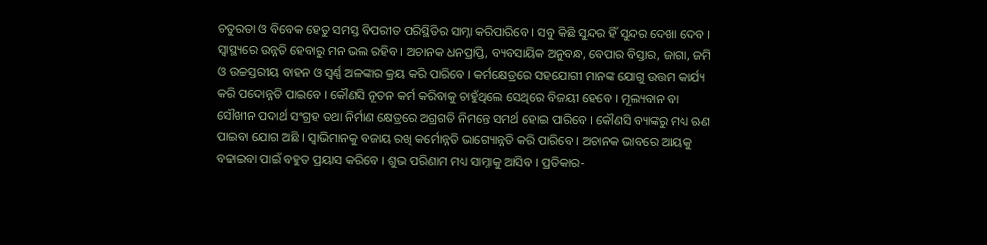ଚତୁରତା ଓ ବିବେକ ହେତୁ ସମସ୍ତ ବିପରୀତ ପରିସ୍ଥିତିର ସାମ୍ନା କରିପାରିବେ । ସବୁ କିଛି ସୁନ୍ଦର ହିଁ ସୁନ୍ଦର ଦେଖା ଦେବ । ସ୍ଵାସ୍ଥ୍ୟରେ ଉନ୍ନତି ହେବାରୁ ମନ ଭଲ ରହିବ । ଅଚାନକ ଧନପ୍ରାପ୍ତି, ବ୍ୟବସାୟିକ ଅନୁବନ୍ଧ, ବେପାର ବିସ୍ତାର, ଜାଗା, ଜମି ଓ ଉଚ୍ଚସ୍ତରୀୟ ବାହନ ଓ ସ୍ଵର୍ଣ୍ଣ ଅଳଙ୍କାର କ୍ରୟ କରି ପାରିବେ । କର୍ମକ୍ଷେତ୍ରରେ ସହଯୋଗୀ ମାନଙ୍କ ଯୋଗୁ ଉତ୍ତମ କାର୍ଯ୍ୟ କରି ପଦୋନ୍ନତି ପାଇବେ । କୌଣସି ନୂତନ କର୍ମ କରିବାକୁ ଚାହୁଁଥିଲେ ସେଥିରେ ବିଜୟୀ ହେବେ । ମୂଲ୍ୟବାନ ବା ସୌଖୀନ ପଦାର୍ଥ ସଂଗ୍ରହ ତଥା ନିର୍ମାଣ କ୍ଷେତ୍ରରେ ଅଗ୍ରଗତି ନିମନ୍ତେ ସମର୍ଥ ହୋଇ ପାରିବେ । କୌଣସି ବ୍ୟାଙ୍କରୁ ମଧ୍ୟ ଋଣ ପାଇବା ଯୋଗ ଅଛି । ସ୍ଵାଭିମାନକୁ ବଜାୟ ରଖି କର୍ମୋନ୍ନତି ଭାଗ୍ୟୋନ୍ନତି କରି ପାରିବେ । ଅଚାନକ ଭାବରେ ଆୟକୁ ବଢାଇବା ପାଇଁ ବହୁତ ପ୍ରୟାସ କରିବେ । ଶୁଭ ପରିଣାମ ମଧ୍ୟ ସାମ୍ନାକୁ ଆସିବ । ପ୍ରତିକାର-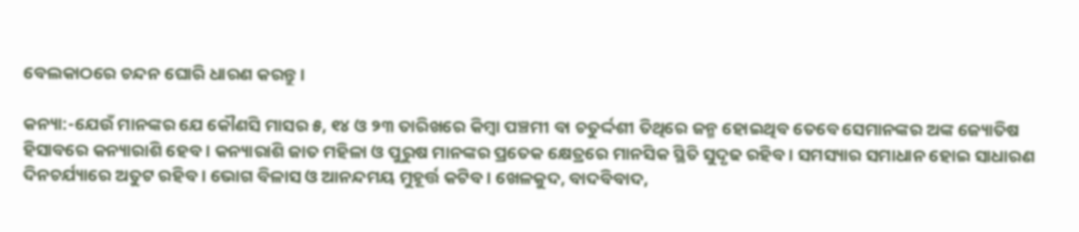ବେଲକାଠରେ ଚନ୍ଦନ ଘୋରି ଧାରଣ କରନ୍ତୁ ।

କନ୍ୟା:-ଯେଉଁ ମାନଙ୍କର ଯେ କୌଣସି ମାସର ୫, ୧୪ ଓ ୨୩ ତାରିଖରେ କିମ୍ବା ପଞ୍ଚମୀ ବା ଚତୁର୍ଦ୍ଦଶୀ ତିଥିରେ ଜନ୍ମ ହୋଇଥିବ ତେବେ ସେମାନଙ୍କର ଅଙ୍କ ଜ୍ୟୋତିଷ ହିସାବରେ କନ୍ୟାରାଶି ହେବ । କନ୍ୟାରାଶି ଜାତ ମହିଳା ଓ ପୁରୁଷ ମାନଙ୍କର ପ୍ରତେକ କ୍ଷେତ୍ରରେ ମାନସିକ ସ୍ଥିତି ସୁଦୃଢ ରହିବ । ସମସ୍ୟାର ସମାଧାନ ହୋଇ ସାଧାରଣ ଦିନଚର୍ଯ୍ୟାରେ ଅତୁଟ ରହିବ । ଭୋଗ ବିଳାସ ଓ ଆନନ୍ଦମୟ ମୁହୂର୍ତ୍ତ କଟିବ । ଖେଳକୁଦ, ବାଦବିବାଦ,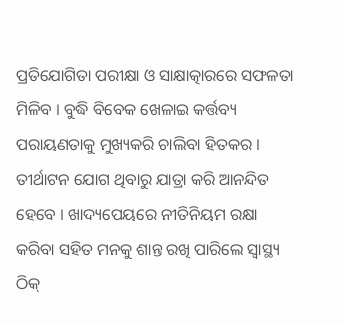ପ୍ରତିଯୋଗିତା ପରୀକ୍ଷା ଓ ସାକ୍ଷାତ୍କାରରେ ସଫଳତା ମିଳିବ । ବୁଦ୍ଧି ବିବେକ ଖେଳାଇ କର୍ତ୍ତବ୍ୟ ପରାୟଣତାକୁ ମୁଖ୍ୟକରି ଚାଲିବା ହିତକର । ତୀର୍ଥାଟନ ଯୋଗ ଥିବାରୁ ଯାତ୍ରା କରି ଆନନ୍ଦିତ ହେବେ । ଖାଦ୍ୟପେୟରେ ନୀତିନିୟମ ରକ୍ଷା କରିବା ସହିତ ମନକୁ ଶାନ୍ତ ରଖି ପାରିଲେ ସ୍ୱାସ୍ଥ୍ୟ ଠିକ୍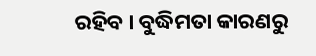ରହିବ । ବୁଦ୍ଧିମତା କାରଣରୁ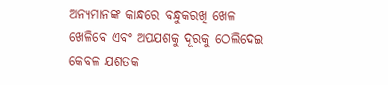ଅନ୍ୟମାନଙ୍କ କାନ୍ଧରେ ବନ୍ଧୁକରଖି ଖେଳ ଖେଳିବେ ଏବଂ ଅପଯଶକୁ ଦୂରକୁ ଠେଲିଦେଇ କେବଳ ଯଶତକ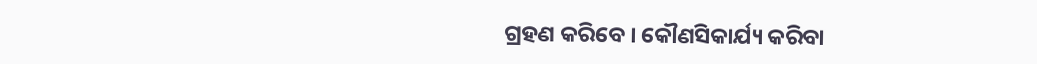ଗ୍ରହଣ କରିବେ । କୌଣସିକାର୍ଯ୍ୟ କରିବା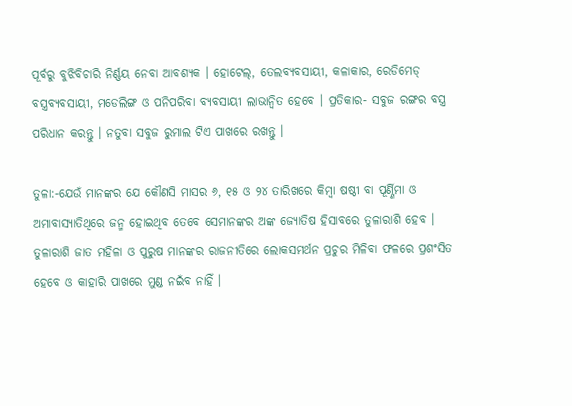ପୂର୍ବରୁ ବୁଝିବିଚାରି ନିର୍ଣ୍ଣୟ ନେବା ଆବଶ୍ୟକ । ହୋଟେଲ୍, ତେଲବ୍ୟବସାୟୀ, କଳାକାର, ରେଡିମେଡ୍ ବସ୍ତ୍ରବ୍ୟବସାୟୀ, ମଡେଲିଙ୍ଗ ଓ ପନିପରିବା ବ୍ୟବସାୟୀ ଲାଭାନ୍ଵିତ ହେବେ । ପ୍ରତିକାର- ସବୁଜ ରଙ୍ଗର ବସ୍ତ୍ର ପରିଧାନ କରନ୍ତୁ । ନତୁବା ସବୁଜ ରୁମାଲ ଟିଏ ପାଖରେ ରଖନ୍ତୁ ।

ତୁଳା:-ଯେଉଁ ମାନଙ୍କର ଯେ କୌଣସି ମାସର ୬, ୧୫ ଓ ୨୪ ତାରିଖରେ କିମ୍ବା ଷଷ୍ଠୀ ବା ପୂର୍ଣ୍ଣିମା ଓ ଅମାବାସ୍ୟାତିଥିରେ ଜନ୍ମ ହୋଇଥିବ ତେବେ ସେମାନଙ୍କର ଅଙ୍କ ଜ୍ୟୋତିଷ ହିସାବରେ ତୁଳାରାଶି ହେବ । ତୁଳାରାଶି ଜାତ ମହିଳା ଓ ପୁରୁଷ ମାନଙ୍କର ରାଜନୀତିରେ ଲୋକସମର୍ଥନ ପ୍ରଚୁର ମିଳିବା ଫଳରେ ପ୍ରଶଂସିତ ହେବେ ଓ କାହାରି ପାଖରେ ମୁଣ୍ଡ ନଇଁବ ନାହିଁ ।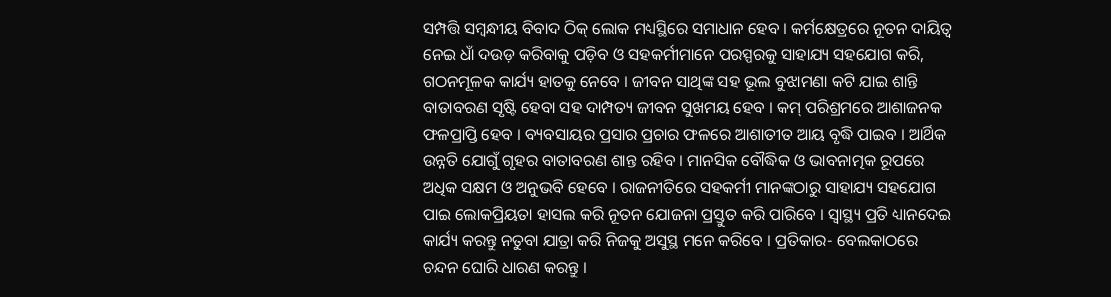ସମ୍ପତ୍ତି ସମ୍ବନ୍ଧୀୟ ବିବାଦ ଠିକ୍ ଲୋକ ମଧ୍ୟସ୍ଥିରେ ସମାଧାନ ହେବ । କର୍ମକ୍ଷେତ୍ରରେ ନୂତନ ଦାୟିତ୍ୱ ନେଇ ଧାଁ ଦଉଡ଼ କରିବାକୁ ପଡ଼ିବ ଓ ସହକର୍ମୀମାନେ ପରସ୍ପରକୁ ସାହାଯ୍ୟ ସହଯୋଗ କରି, ଗଠନମୂଳକ କାର୍ଯ୍ୟ ହାତକୁ ନେବେ । ଜୀବନ ସାଥିଙ୍କ ସହ ଭୂଲ ବୁଝାମଣା କଟି ଯାଇ ଶାନ୍ତି ବାତାବରଣ ସୃଷ୍ଟି ହେବା ସହ ଦାମ୍ପତ୍ୟ ଜୀବନ ସୁଖମୟ ହେବ । କମ୍ ପରିଶ୍ରମରେ ଆଶାଜନକ ଫଳପ୍ରାପ୍ତି ହେବ । ବ୍ୟବସାୟର ପ୍ରସାର ପ୍ରଚାର ଫଳରେ ଆଶାତୀତ ଆୟ ବୃଦ୍ଧି ପାଇବ । ଆର୍ଥିକ ଉନ୍ନତି ଯୋଗୁଁ ଗୃହର ବାତାବରଣ ଶାନ୍ତ ରହିବ । ମାନସିକ ବୌଦ୍ଧିକ ଓ ଭାବନାତ୍ମକ ରୂପରେ ଅଧିକ ସକ୍ଷମ ଓ ଅନୁଭବି ହେବେ । ରାଜନୀତିରେ ସହକର୍ମୀ ମାନଙ୍କଠାରୁ ସାହାଯ୍ୟ ସହଯୋଗ ପାଇ ଲୋକପ୍ରିୟତା ହାସଲ କରି ନୂତନ ଯୋଜନା ପ୍ରସ୍ତୁତ କରି ପାରିବେ । ସ୍ୱାସ୍ଥ୍ୟ ପ୍ରତି ଧ୍ୟାନଦେଇ କାର୍ଯ୍ୟ କରନ୍ତୁ ନତୁବା ଯାତ୍ରା କରି ନିଜକୁ ଅସୁସ୍ଥ ମନେ କରିବେ । ପ୍ରତିକାର- ବେଲକାଠରେ ଚନ୍ଦନ ଘୋରି ଧାରଣ କରନ୍ତୁ ।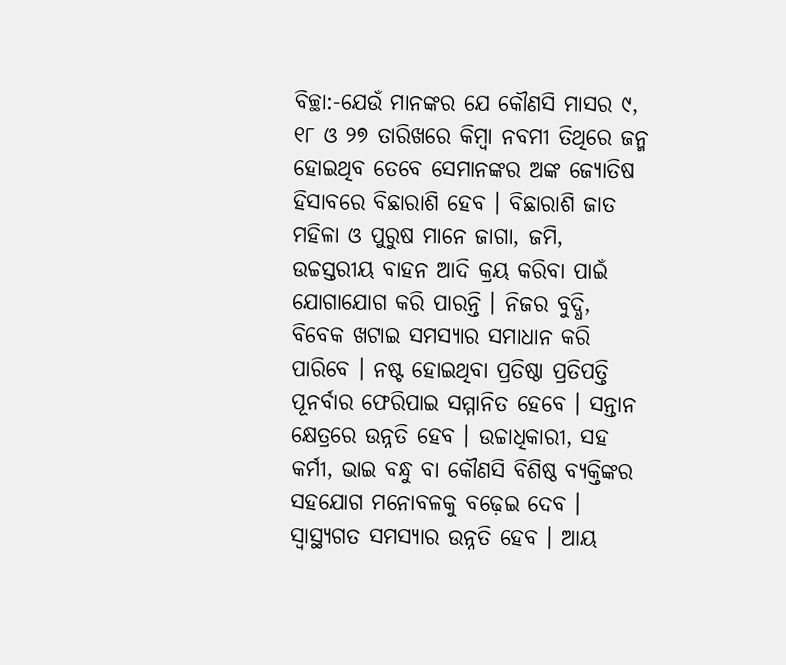ବିଚ୍ଛା:-ଯେଉଁ ମାନଙ୍କର ଯେ କୌଣସି ମାସର ୯, ୧୮ ଓ ୨୭ ତାରିଖରେ କିମ୍ବା ନବମୀ ତିଥିରେ ଜନ୍ମ ହୋଇଥିବ ତେବେ ସେମାନଙ୍କର ଅଙ୍କ ଜ୍ୟୋତିଷ ହିସାବରେ ବିଛାରାଶି ହେବ । ବିଛାରାଶି ଜାତ ମହିଳା ଓ ପୁରୁଷ ମାନେ ଜାଗା, ଜମି, ଉଚ୍ଚସ୍ତରୀୟ ବାହନ ଆଦି କ୍ରୟ କରିବା ପାଇଁ ଯୋଗାଯୋଗ କରି ପାରନ୍ତି । ନିଜର ବୁଦ୍ଧି, ବିବେକ ଖଟାଇ ସମସ୍ୟାର ସମାଧାନ କରି ପାରିବେ । ନଷ୍ଟ ହୋଇଥିବା ପ୍ରତିଷ୍ଠା ପ୍ରତିପତ୍ତି ପୂନର୍ବାର ଫେରିପାଇ ସମ୍ମାନିତ ହେବେ । ସନ୍ତାନ କ୍ଷେତ୍ରରେ ଉନ୍ନତି ହେବ । ଉଚ୍ଚାଧିକାରୀ, ସହ କର୍ମୀ, ଭାଇ ବନ୍ଧୁ ବା କୌଣସି ବିଶିଷ୍ଠ ବ୍ୟକ୍ତିଙ୍କର ସହଯୋଗ ମନୋବଳକୁ ବଢ଼େଇ ଦେବ । ସ୍ୱାସ୍ଥ୍ୟଗତ ସମସ୍ୟାର ଉନ୍ନତି ହେବ । ଆୟ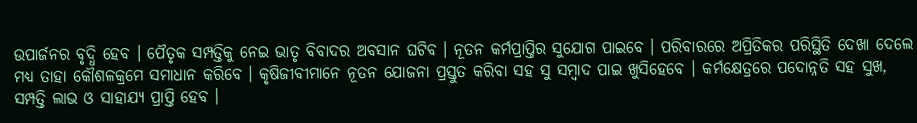ଉପାର୍ଜନର ବୃଦ୍ଧି ହେବ । ପୈତୃକ ସମ୍ପତ୍ତିକୁ ନେଇ ଭାତୃ ବିବାଦର ଅବସାନ ଘଟିବ । ନୂତନ କର୍ମପ୍ରାପ୍ତିର ସୁଯୋଗ ପାଇବେ । ପରିବାରରେ ଅପ୍ରିତିକର ପରିସ୍ଥିତି ଦେଖା ଦେଲେ ମଧ୍ୟ ତାହା କୌଶଳକ୍ରମେ ସମାଧାନ କରିବେ । କୃଷିଜୀବୀମାନେ ନୂତନ ଯୋଜନା ପ୍ରସ୍ତୁତ କରିବା ସହ ସୁ ସମ୍ବାଦ ପାଇ ଖୁସିହେବେ । କର୍ମକ୍ଷେତ୍ରରେ ପଦୋନ୍ନତି ସହ ସୁଖ, ସମ୍ପତ୍ତି ଲାଭ ଓ ସାହାଯ୍ୟ ପ୍ରାପ୍ତି ହେବ ।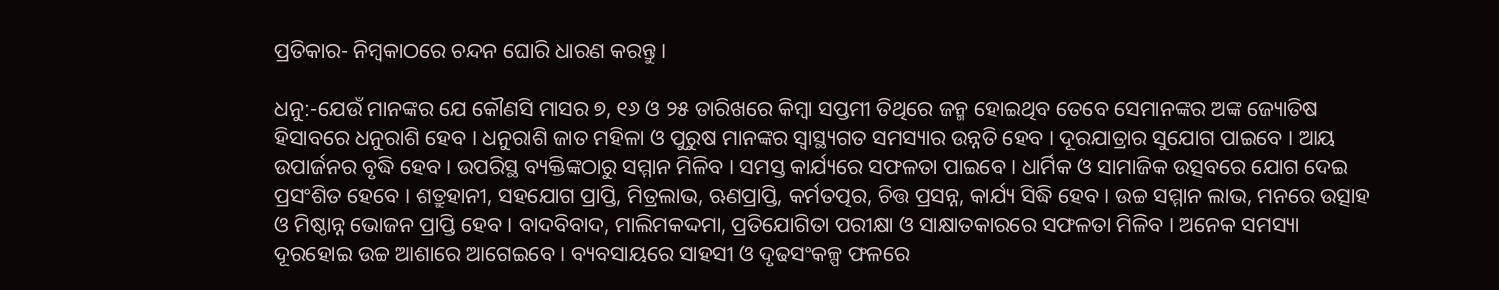ପ୍ରତିକାର- ନିମ୍ବକାଠରେ ଚନ୍ଦନ ଘୋରି ଧାରଣ କରନ୍ତୁ ।

ଧନୁ:-ଯେଉଁ ମାନଙ୍କର ଯେ କୌଣସି ମାସର ୭, ୧୬ ଓ ୨୫ ତାରିଖରେ କିମ୍ବା ସପ୍ତମୀ ତିଥିରେ ଜନ୍ମ ହୋଇଥିବ ତେବେ ସେମାନଙ୍କର ଅଙ୍କ ଜ୍ୟୋତିଷ ହିସାବରେ ଧନୁରାଶି ହେବ । ଧନୁରାଶି ଜାତ ମହିଳା ଓ ପୁରୁଷ ମାନଙ୍କର ସ୍ୱାସ୍ଥ୍ୟଗତ ସମସ୍ୟାର ଉନ୍ନତି ହେବ । ଦୂରଯାତ୍ରାର ସୁଯୋଗ ପାଇବେ । ଆୟ ଉପାର୍ଜନର ବୃଦ୍ଧି ହେବ । ଉପରିସ୍ଥ ବ୍ୟକ୍ତିଙ୍କଠାରୁ ସମ୍ମାନ ମିଳିବ । ସମସ୍ତ କାର୍ଯ୍ୟରେ ସଫଳତା ପାଇବେ । ଧାର୍ମିକ ଓ ସାମାଜିକ ଉତ୍ସବରେ ଯୋଗ ଦେଇ ପ୍ରସଂଶିତ ହେବେ । ଶତ୍ରୁହାନୀ, ସହଯୋଗ ପ୍ରାପ୍ତି, ମିତ୍ରଲାଭ, ଋଣପ୍ରାପ୍ତି, କର୍ମତତ୍ପର, ଚିତ୍ତ ପ୍ରସନ୍ନ, କାର୍ଯ୍ୟ ସିଦ୍ଧି ହେବ । ଉଚ୍ଚ ସମ୍ମାନ ଲାଭ, ମନରେ ଉତ୍ସାହ ଓ ମିଷ୍ଠାନ୍ନ ଭୋଜନ ପ୍ରାପ୍ତି ହେବ । ବାଦବିବାଦ, ମାଲିମକଦ୍ଦମା, ପ୍ରତିଯୋଗିତା ପରୀକ୍ଷା ଓ ସାକ୍ଷାତକାରରେ ସଫଳତା ମିଳିବ । ଅନେକ ସମସ୍ୟା ଦୂରହୋଇ ଉଚ୍ଚ ଆଶାରେ ଆଗେଇବେ । ବ୍ୟବସାୟରେ ସାହସୀ ଓ ଦୃଢସଂକଳ୍ପ ଫଳରେ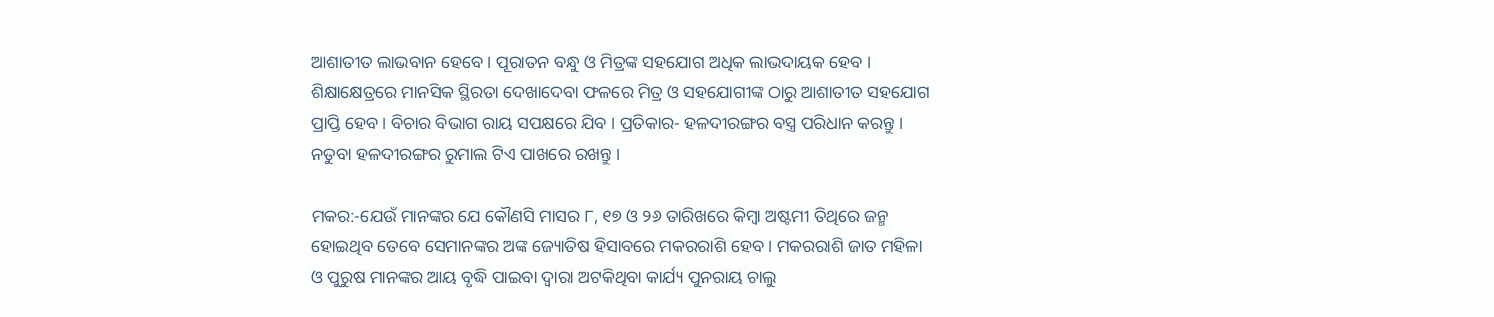ଆଶାତୀତ ଲାଭବାନ ହେବେ । ପୂରାତନ ବନ୍ଧୁ ଓ ମିତ୍ରଙ୍କ ସହଯୋଗ ଅଧିକ ଲାଭଦାୟକ ହେବ । ଶିକ୍ଷାକ୍ଷେତ୍ରରେ ମାନସିକ ସ୍ଥିରତା ଦେଖାଦେବା ଫଳରେ ମିତ୍ର ଓ ସହଯୋଗୀଙ୍କ ଠାରୁ ଆଶାତୀତ ସହଯୋଗ ପ୍ରାପ୍ତି ହେବ । ବିଚାର ବିଭାଗ ରାୟ ସପକ୍ଷରେ ଯିବ । ପ୍ରତିକାର- ହଳଦୀରଙ୍ଗର ବସ୍ତ୍ର ପରିଧାନ କରନ୍ତୁ । ନତୁବା ହଳଦୀରଙ୍ଗର ରୁମାଲ ଟିଏ ପାଖରେ ରଖନ୍ତୁ ।

ମକର:-ଯେଉଁ ମାନଙ୍କର ଯେ କୌଣସି ମାସର ୮, ୧୭ ଓ ୨୬ ତାରିଖରେ କିମ୍ବା ଅଷ୍ଟମୀ ତିଥିରେ ଜନ୍ମ ହୋଇଥିବ ତେବେ ସେମାନଙ୍କର ଅଙ୍କ ଜ୍ୟୋତିଷ ହିସାବରେ ମକରରାଶି ହେବ । ମକରରାଶି ଜାତ ମହିଳା ଓ ପୁରୁଷ ମାନଙ୍କର ଆୟ ବୃଦ୍ଧି ପାଇବା ଦ୍ଵାରା ଅଟକିଥିବା କାର୍ଯ୍ୟ ପୁନରାୟ ଚାଲୁ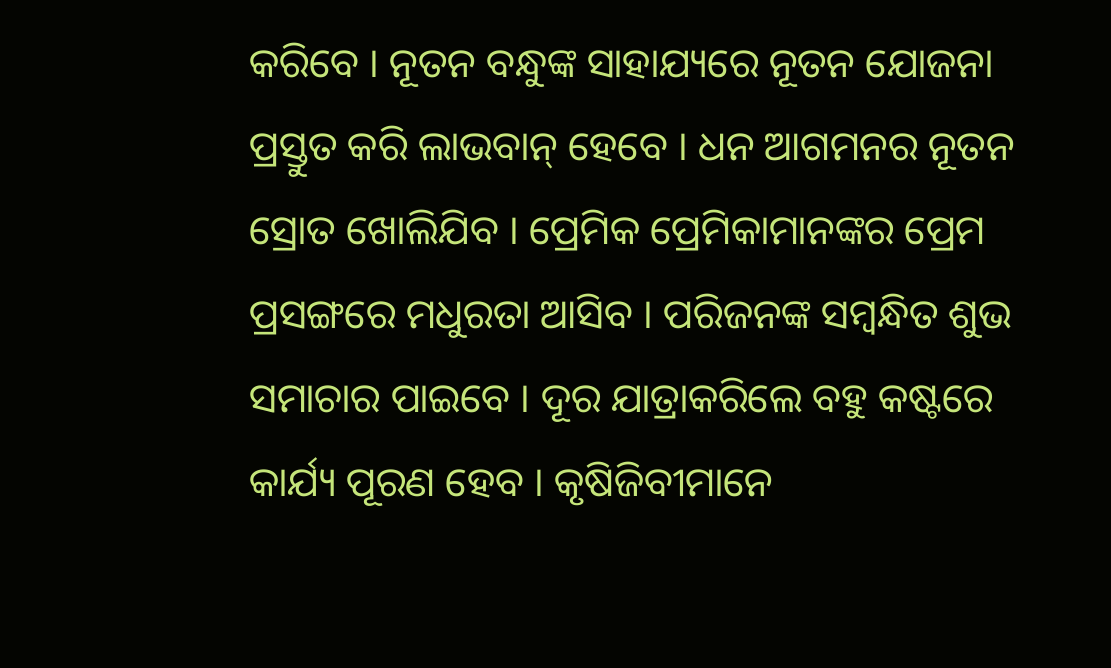କରିବେ । ନୂତନ ବନ୍ଧୁଙ୍କ ସାହାଯ୍ୟରେ ନୂତନ ଯୋଜନା ପ୍ରସ୍ତୁତ କରି ଲାଭବାନ୍ ହେବେ । ଧନ ଆଗମନର ନୂତନ ସ୍ରୋତ ଖୋଲିଯିବ । ପ୍ରେମିକ ପ୍ରେମିକାମାନଙ୍କର ପ୍ରେମ ପ୍ରସଙ୍ଗରେ ମଧୁରତା ଆସିବ । ପରିଜନଙ୍କ ସମ୍ବନ୍ଧିତ ଶୁଭ ସମାଚାର ପାଇବେ । ଦୂର ଯାତ୍ରାକରିଲେ ବହୁ କଷ୍ଟରେ କାର୍ଯ୍ୟ ପୂରଣ ହେବ । କୃଷିଜିବୀମାନେ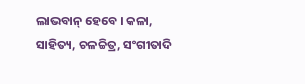ଲାଭବାନ୍ ହେବେ । କଳା, ସାହିତ୍ୟ, ଚଳଚ୍ଚିତ୍ର, ସଂଗୀତାଦି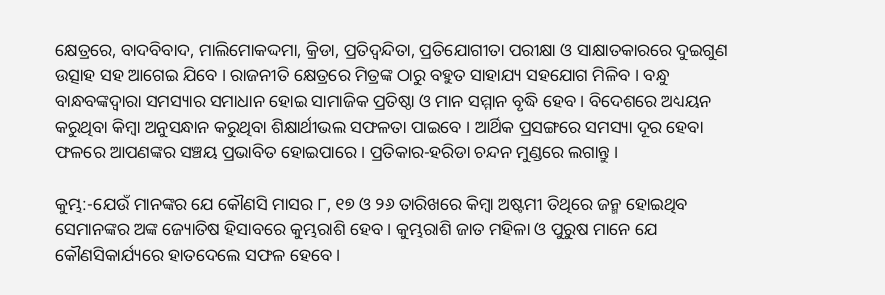କ୍ଷେତ୍ରରେ, ବାଦବିବାଦ, ମାଲିମୋକଦ୍ଦମା, କ୍ରିଡା, ପ୍ରତିଦ୍ଵନ୍ଦିତା, ପ୍ରତିଯୋଗୀତା ପରୀକ୍ଷା ଓ ସାକ୍ଷାତକାରରେ ଦୁଇଗୁଣ ଉତ୍ସାହ ସହ ଆଗେଇ ଯିବେ । ରାଜନୀତି କ୍ଷେତ୍ରରେ ମିତ୍ରଙ୍କ ଠାରୁ ବହୁତ ସାହାଯ୍ୟ ସହଯୋଗ ମିଳିବ । ବନ୍ଧୁ ବାନ୍ଧବଙ୍କଦ୍ଵାରା ସମସ୍ୟାର ସମାଧାନ ହୋଇ ସାମାଜିକ ପ୍ରତିଷ୍ଠା ଓ ମାନ ସମ୍ମାନ ବୃଦ୍ଧି ହେବ । ବିଦେଶରେ ଅଧ୍ୟୟନ କରୁଥିବା କିମ୍ବା ଅନୁସନ୍ଧାନ କରୁଥିବା ଶିକ୍ଷାର୍ଥୀଭଲ ସଫଳତା ପାଇବେ । ଆର୍ଥିକ ପ୍ରସଙ୍ଗରେ ସମସ୍ୟା ଦୂର ହେବା ଫଳରେ ଆପଣଙ୍କର ସଞ୍ଚୟ ପ୍ରଭାବିତ ହୋଇପାରେ । ପ୍ରତିକାର-ହରିଡା ଚନ୍ଦନ ମୁଣ୍ଡରେ ଲଗାନ୍ତୁ ।

କୁମ୍ଭ:-ଯେଉଁ ମାନଙ୍କର ଯେ କୌଣସି ମାସର ୮, ୧୭ ଓ ୨୬ ତାରିଖରେ କିମ୍ବା ଅଷ୍ଟମୀ ତିଥିରେ ଜନ୍ମ ହୋଇଥିବ ସେମାନଙ୍କର ଅଙ୍କ ଜ୍ୟୋତିଷ ହିସାବରେ କୁମ୍ଭରାଶି ହେବ । କୁମ୍ଭରାଶି ଜାତ ମହିଳା ଓ ପୁରୁଷ ମାନେ ଯେ କୌଣସିକାର୍ଯ୍ୟରେ ହାତଦେଲେ ସଫଳ ହେବେ ।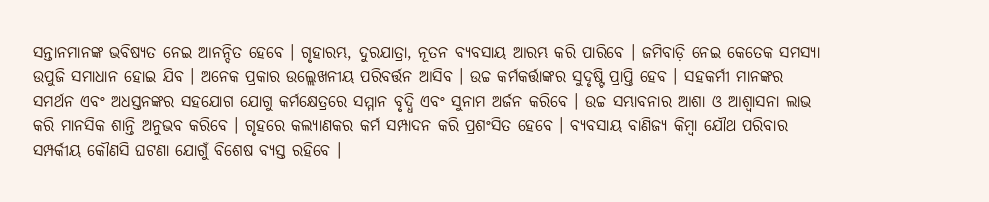ସନ୍ତାନମାନଙ୍କ ଭବିଷ୍ୟତ ନେଇ ଆନନ୍ଦିତ ହେବେ । ଗୃହାରମ୍ଭ, ଦୁରଯାତ୍ରା, ନୂତନ ବ୍ୟବସାୟ ଆରମ୍ଭ କରି ପାରିବେ । ଜମିବାଡ଼ି ନେଇ କେତେକ ସମସ୍ୟା ଉପୁଜି ସମାଧାନ ହୋଇ ଯିବ । ଅନେକ ପ୍ରକାର ଉଲ୍ଲେଖନୀୟ ପରିବର୍ତ୍ତନ ଆସିବ । ଉଚ୍ଚ କର୍ମକର୍ତ୍ତାଙ୍କର ସୁଦୃଷ୍ଟି ପ୍ରାପ୍ତି ହେବ । ସହକର୍ମୀ ମାନଙ୍କର ସମର୍ଥନ ଏବଂ ଅଧସ୍ତନଙ୍କର ସହଯୋଗ ଯୋଗୁ କର୍ମକ୍ଷେତ୍ରରେ ସମ୍ମାନ ବୃଦ୍ଧି ଏବଂ ସୁନାମ ଅର୍ଜନ କରିବେ । ଉଚ୍ଚ ସମ୍ଭାବନାର ଆଶା ଓ ଆଶ୍ୱାସନା ଲାଭ କରି ମାନସିକ ଶାନ୍ତି ଅନୁଭବ କରିବେ । ଗୃହରେ କଲ୍ୟାଣକର କର୍ମ ସମ୍ପାଦନ କରି ପ୍ରଶଂସିତ ହେବେ । ବ୍ୟବସାୟ ବାଣିଜ୍ୟ କିମ୍ବା ଯୌଥ ପରିବାର ସମ୍ପର୍କୀୟ କୌଣସି ଘଟଣା ଯୋଗୁଁ ବିଶେଷ ବ୍ୟସ୍ତ ରହିବେ ।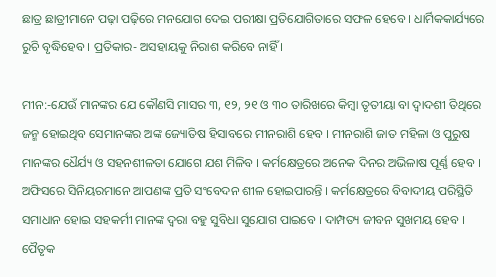ଛାତ୍ର ଛାତ୍ରୀମାନେ ପଢ଼ା ପଢ଼ିରେ ମନଯୋଗ ଦେଇ ପରୀକ୍ଷା ପ୍ରତିଯୋଗିତାରେ ସଫଳ ହେବେ । ଧାର୍ମିକକାର୍ଯ୍ୟରେ ରୁଚି ବୃଦ୍ଧିହେବ । ପ୍ରତିକାର- ଅସହାୟକୁ ନିରାଶ କରିବେ ନାହିଁ ।

ମୀନ:-ଯେଉଁ ମାନଙ୍କର ଯେ କୌଣସି ମାସର ୩, ୧୨, ୨୧ ଓ ୩୦ ତାରିଖରେ କିମ୍ବା ତୃତୀୟା ବା ଦ୍ଵାଦଶୀ ତିଥିରେ ଜନ୍ମ ହୋଇଥିବ ସେମାନଙ୍କର ଅଙ୍କ ଜ୍ୟୋତିଷ ହିସାବରେ ମୀନରାଶି ହେବ । ମୀନରାଶି ଜାତ ମହିଳା ଓ ପୁରୁଷ ମାନଙ୍କର ଧୈର୍ଯ୍ୟ ଓ ସହନଶୀଳତା ଯୋଗେ ଯଶ ମିଳିବ । କର୍ମକ୍ଷେତ୍ରରେ ଅନେକ ଦିନର ଅଭିଳାଷ ପୂର୍ଣ୍ଣ ହେବ । ଅଫିସରେ ସିନିୟରମାନେ ଆପଣଙ୍କ ପ୍ରତି ସଂବେଦନ ଶୀଳ ହୋଇପାରନ୍ତି । କର୍ମକ୍ଷେତ୍ରରେ ବିବାଦୀୟ ପରିସ୍ଥିତି ସମାଧାନ ହୋଇ ସହକର୍ମୀ ମାନଙ୍କ ଦ୍ୱରା ବହୁ ସୁବିଧା ସୁଯୋଗ ପାଇବେ । ଦାମ୍ପତ୍ୟ ଜୀବନ ସୁଖମୟ ହେବ । ପୈତୃକ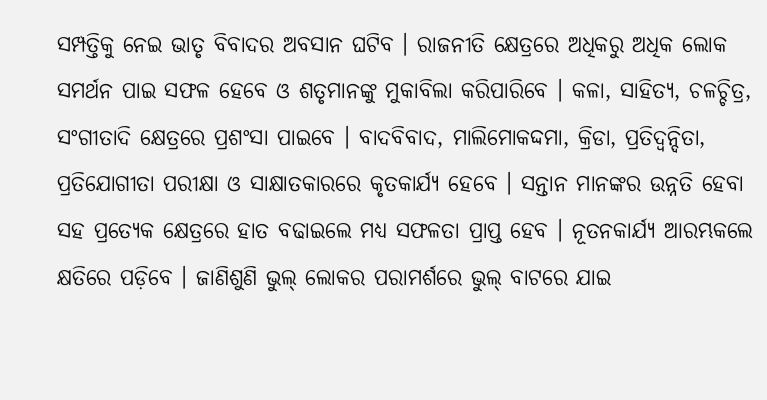ସମ୍ପତ୍ତିକୁ ନେଇ ଭାତୃ ବିବାଦର ଅବସାନ ଘଟିବ । ରାଜନୀତି କ୍ଷେତ୍ରରେ ଅଧିକରୁ ଅଧିକ ଲୋକ ସମର୍ଥନ ପାଇ ସଫଳ ହେବେ ଓ ଶତୃମାନଙ୍କୁ ମୁକାବିଲା କରିପାରିବେ । କଳା, ସାହିତ୍ୟ, ଚଳଚ୍ଚିତ୍ର, ସଂଗୀତାଦି କ୍ଷେତ୍ରରେ ପ୍ରଶଂସା ପାଇବେ । ବାଦବିବାଦ, ମାଲିମୋକଦ୍ଦମା, କ୍ରିଡା, ପ୍ରତିଦ୍ଵନ୍ଦିତା, ପ୍ରତିଯୋଗୀତା ପରୀକ୍ଷା ଓ ସାକ୍ଷାତକାରରେ କୃତକାର୍ଯ୍ୟ ହେବେ । ସନ୍ତାନ ମାନଙ୍କର ଉନ୍ନତି ହେବା ସହ ପ୍ରତ୍ୟେକ କ୍ଷେତ୍ରରେ ହାତ ବଢାଇଲେ ମଧ୍ୟ ସଫଳତା ପ୍ରାପ୍ତ ହେବ । ନୂତନକାର୍ଯ୍ୟ ଆରମ୍ଭକଲେ କ୍ଷତିରେ ପଡ଼ିବେ । ଜାଣିଶୁଣି ଭୁଲ୍ ଲୋକର ପରାମର୍ଶରେ ଭୁଲ୍ ବାଟରେ ଯାଇ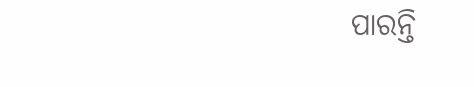ପାରନ୍ତି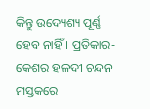କିନ୍ତୁ ଉଦ୍ୟେଶ୍ୟ ପୂର୍ଣ୍ଣ ହେବ ନାହିଁ । ପ୍ରତିକାର- କେଶର ହଳଦୀ ଚନ୍ଦନ ମସ୍ତକରେ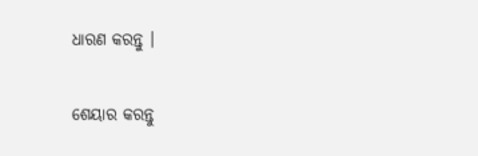ଧାରଣ କରନ୍ତୁ ।


ଶେୟାର କରନ୍ତୁ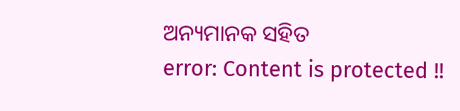ଅନ୍ୟମାନକ ସହିତ
error: Content is protected !!